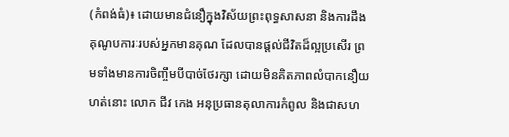(កំពង់ធំ)៖ ដោយមានជំនឿក្នុងវិស័យព្រះពុទ្ធសាសនា និងការដឹងគុណូបការៈរបស់អ្នកមានគុណ ដែលបានផ្តល់ជីវិតដ៏ល្អប្រសើរ ព្រមទាំងមានការចិញ្ចឹមបីបាច់ថែរក្សា ដោយមិនគិតភាពលំបាកនឿយហត់នោះ លោក ជីវ កេង អនុប្រធានតុលាការកំពូល និងជាសហ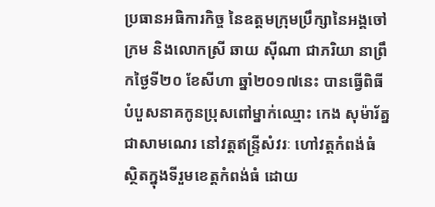ប្រធានអធិការកិច្ច នៃឧត្តមក្រុមប្រឹក្សានៃអង្គចៅក្រម និងលោកស្រី ឆាយ ស៊ីណា ជាភរិយា នាព្រឹកថ្ងៃទី២០ ខែសីហា ឆ្នាំ២០១៧នេះ បានធ្វើពិធីបំបួសនាគកូនប្រុសពៅម្នាក់ឈ្មោះ កេង សុម៉ារ័ត្ន ជាសាមណេរ នៅវត្តឥន្ទ្រីសំវរៈ ហៅវត្តកំពង់ធំ ស្ថិតក្នុងទីរួមខេត្តកំពង់ធំ ដោយ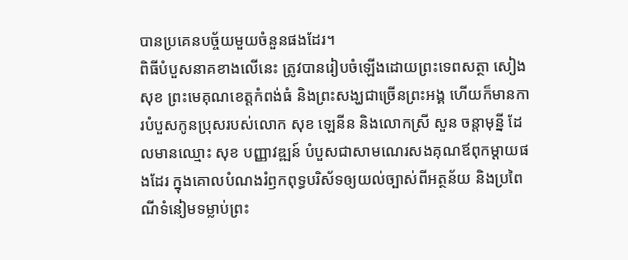បានប្រគេនបច្ច័យមួយចំនួនផងដែរ។
ពិធីបំបួសនាគខាងលើនេះ ត្រូវបានរៀបចំឡើងដោយព្រះទេពសត្ថា សៀង សុខ ព្រះមេគុណខេត្តកំពង់ធំ និងព្រះសង្ឃជាច្រើនព្រះអង្គ ហើយក៏មានការបំបួសកូនប្រុសរបស់លោក សុខ ឡេនីន និងលោកស្រី សួន ចន្តាមុន្នី ដែលមានឈ្មោះ សុខ បញ្ញាវឌ្ឍន៍ បំបួសជាសាមណេរសងគុណឪពុកម្តាយផងដែរ ក្នុងគោលបំណងរំឭកពុទ្ធបរិស័ទឲ្យយល់ច្បាស់ពីអត្ថន័យ និងប្រពៃណីទំនៀមទម្លាប់ព្រះ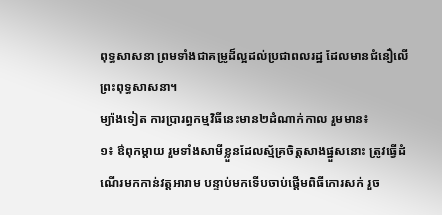ពុទ្ធសាសនា ព្រមទាំងជាគម្រូដ៏ល្អដល់ប្រជាពលរដ្ឋ ដែលមានជំនឿលើព្រះពុទ្ធសាសនា។
ម្យ៉ាងទៀត ការប្រារព្ធកម្មវិធីនេះមាន២ដំណាក់កាល រួមមាន៖
១៖ ឳពុកម្តាយ រួមទាំងសាមីខ្លួនដែលស្ម័គ្រចិត្តសាងផ្នួសនោះ ត្រូវធ្វើដំណើរមកកាន់វត្តឤរាម បន្ទាប់មកទើបចាប់ផ្តើមពិធីកោរសក់ រួច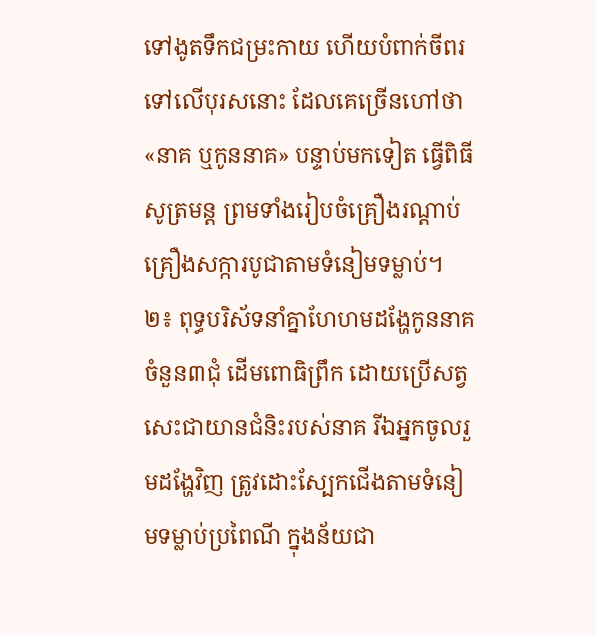ទៅងូតទឹកជម្រះកាយ ហើយបំពាក់ចីពរទៅលើបុរសនោះ ដែលគេច្រើនហៅថា «នាគ ឬកូននាគ» បន្ទាប់មកទៀត ធ្វើពិធីសូត្រមន្ត ព្រមទាំងរៀបចំគ្រឿងរណ្តាប់គ្រឿងសក្ការបូជាតាមទំនៀមទម្លាប់។
២៖ ពុទ្ធបរិស័ទនាំគ្នាហែហមដង្ហែកូននាគចំនួន៣ជុំ ដើមពោធិព្រឹក ដោយប្រើសត្វសេះជាយានជំនិះរបស់នាគ រីឯអ្នកចូលរួមដង្ហែវិញ ត្រូវដោះស្បែកជើងតាមទំនៀមទម្លាប់ប្រពៃណី ក្នុងន័យជា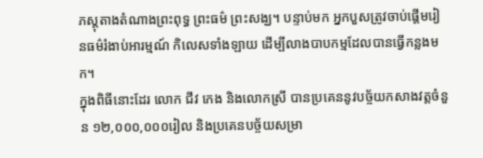ភស្តុតាងតំណាងព្រះពុទ្ធ ព្រះធម៌ ព្រះសង្ឃ។ បន្ទាប់មក អ្នកបួសត្រូវចាប់ផ្តើមរៀនធម៌រំងាប់អារម្មណ៍ កិលេសទាំងឡាយ ដើម្បីលាងបាបកម្មដែលបានធ្វើកន្លងមក។
ក្នុងពិធីនោះដែរ លោក ជីវ កេង និងលោកស្រី បានប្រគេននូវបច្ច័យកសាងវត្តចំនួន ១២,០០០,០០០រៀល និងប្រគេនបច្ច័យសម្រា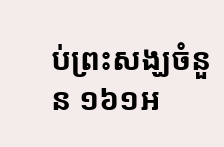ប់ព្រះសង្ឃចំនួន ១៦១អ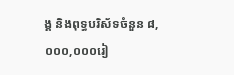ង្គ និងពុទ្ធបរិស័ទចំនួន ៨,០០០,០០០រៀ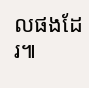លផងដែរ៕